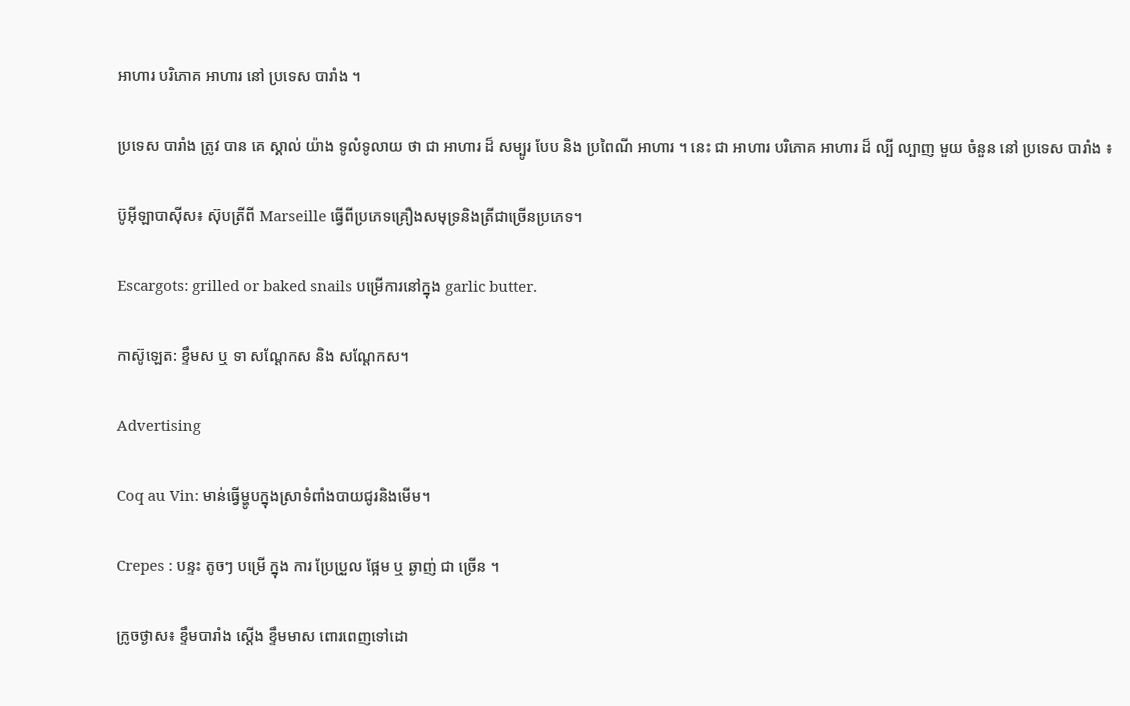អាហារ បរិភោគ អាហារ នៅ ប្រទេស បារាំង ។

ប្រទេស បារាំង ត្រូវ បាន គេ ស្គាល់ យ៉ាង ទូលំទូលាយ ថា ជា អាហារ ដ៏ សម្បូរ បែប និង ប្រពៃណី អាហារ ។ នេះ ជា អាហារ បរិភោគ អាហារ ដ៏ ល្បី ល្បាញ មួយ ចំនួន នៅ ប្រទេស បារាំង ៖

ប៊ូអ៊ីឡាបាស៊ីស៖ ស៊ុបត្រីពី Marseille ធ្វើពីប្រភេទគ្រឿងសមុទ្រនិងត្រីជាច្រើនប្រភេទ។

Escargots: grilled or baked snails បម្រើការនៅក្នុង garlic butter.

កាស៊ូឡេត: ខ្ទឹមស ឬ ទា សណ្តែកស និង សណ្តែកស។

Advertising

Coq au Vin: មាន់ធ្វើម្ហូបក្នុងស្រាទំពាំងបាយជូរនិងមើម។

Crepes : បន្ទះ តូចៗ បម្រើ ក្នុង ការ ប្រែប្រួល ផ្អែម ឬ ឆ្ងាញ់ ជា ច្រើន ។

ក្រូចថ្ងាស៖ ខ្ទឹមបារាំង ស្តើង ខ្ទឹមមាស ពោរពេញទៅដោ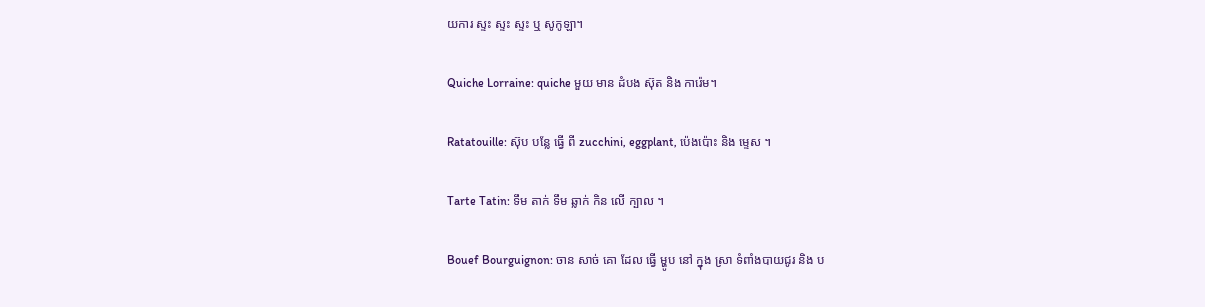យការ ស្ទះ ស្ទះ ស្ទះ ឬ សូកូឡា។

Quiche Lorraine: quiche មួយ មាន ដំបង ស៊ុត និង ការ៉េម។

Ratatouille: ស៊ុប បន្លែ ធ្វើ ពី zucchini, eggplant, ប៉េងប៉ោះ និង ម្ទេស ។

Tarte Tatin: ទឹម តាក់ ទឹម ឆ្លាក់ កិន លើ ក្បាល ។

Bouef Bourguignon: ចាន សាច់ គោ ដែល ធ្វើ ម្ហូប នៅ ក្នុង ស្រា ទំពាំងបាយជូរ និង ប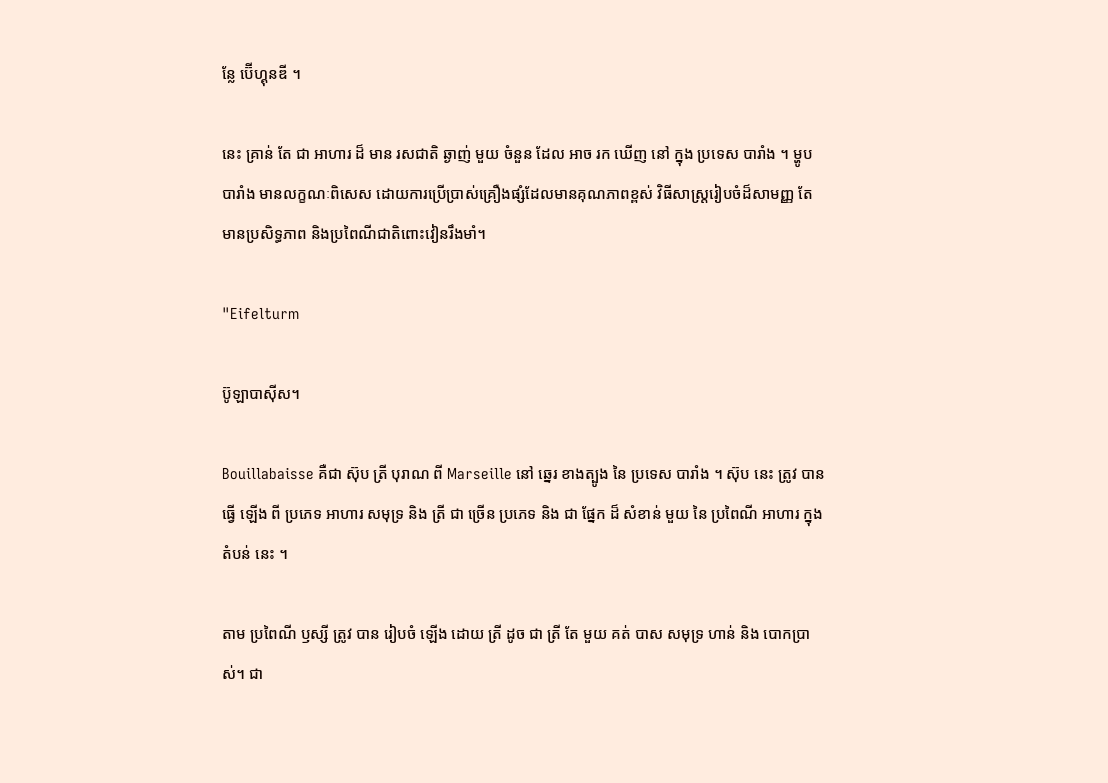ន្លែ ប៊ើហ្គុនឌី ។

នេះ គ្រាន់ តែ ជា អាហារ ដ៏ មាន រសជាតិ ឆ្ងាញ់ មួយ ចំនួន ដែល អាច រក ឃើញ នៅ ក្នុង ប្រទេស បារាំង ។ ម្ហូបបារាំង មានលក្ខណៈពិសេស ដោយការប្រើប្រាស់គ្រឿងផ្សំដែលមានគុណភាពខ្ពស់ វិធីសាស្ត្ររៀបចំដ៏សាមញ្ញ តែមានប្រសិទ្ធភាព និងប្រពៃណីជាតិពោះវៀនរឹងមាំ។

"Eifelturm

ប៊ូឡាបាស៊ីស។

Bouillabaisse គឺជា ស៊ុប ត្រី បុរាណ ពី Marseille នៅ ឆ្នេរ ខាងត្បូង នៃ ប្រទេស បារាំង ។ ស៊ុប នេះ ត្រូវ បាន ធ្វើ ឡើង ពី ប្រភេទ អាហារ សមុទ្រ និង ត្រី ជា ច្រើន ប្រភេទ និង ជា ផ្នែក ដ៏ សំខាន់ មួយ នៃ ប្រពៃណី អាហារ ក្នុង តំបន់ នេះ ។

តាម ប្រពៃណី ឫស្សី ត្រូវ បាន រៀបចំ ឡើង ដោយ ត្រី ដូច ជា ត្រី តែ មួយ គត់ បាស សមុទ្រ ហាន់ និង បោកប្រាស់។ ជា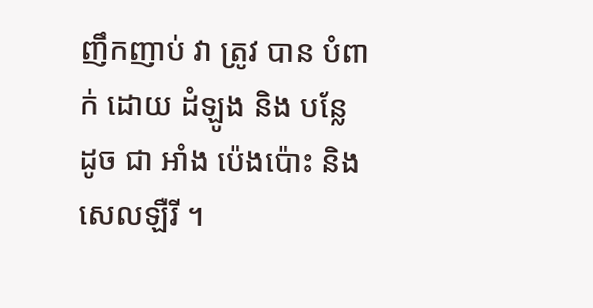ញឹកញាប់ វា ត្រូវ បាន បំពាក់ ដោយ ដំឡូង និង បន្លែ ដូច ជា អាំង ប៉េងប៉ោះ និង សេលឡឺរី ។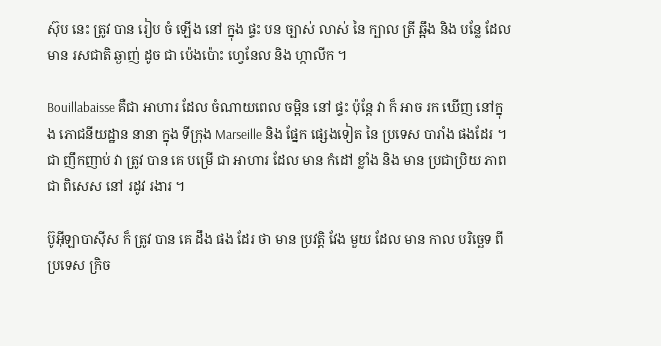ស៊ុប នេះ ត្រូវ បាន រៀប ចំ ឡើង នៅ ក្នុង ផ្ទះ បន ច្បាស់ លាស់ នៃ ក្បាល ត្រី ឆ្អឹង និង បន្លែ ដែល មាន រសជាតិ ឆ្ងាញ់ ដូច ជា ប៉េងប៉ោះ ហ្វេនែល និង ហ្កាលីក ។

Bouillabaisse គឺជា អាហារ ដែល ចំណាយពេល ចម្អិន នៅ ផ្ទះ ប៉ុន្តែ វា ក៏ អាច រក ឃើញ នៅក្នុង ភោជនីយដ្ឋាន នានា ក្នុង ទីក្រុង Marseille និង ផ្នែក ផ្សេងទៀត នៃ ប្រទេស បារាំង ផងដែរ ។ ជា ញឹកញាប់ វា ត្រូវ បាន គេ បម្រើ ជា អាហារ ដែល មាន កំដៅ ខ្លាំង និង មាន ប្រជាប្រិយ ភាព ជា ពិសេស នៅ រដូវ រងារ ។

ប៊ូអ៊ីឡាបាស៊ីស ក៏ ត្រូវ បាន គេ ដឹង ផង ដែរ ថា មាន ប្រវត្តិ វែង មួយ ដែល មាន កាល បរិច្ឆេទ ពី ប្រទេស ក្រិច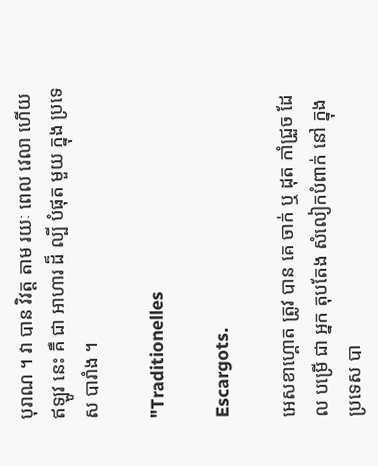បុរាណ ។ វា បាន វិវត្ត តាម រយៈ ពេល វេលា ហើយ ឥឡូវ នេះ គឺ ជា អាហារ ដ៏ ល្បី បំផុត មួយ ក្នុង ប្រទេស បារាំង ។

"Traditionelles

Escargots.

អេសខាហ្គោត ត្រូវ បាន គេ ចាក់ ឬ ដុត កាំជ្រួច ដែល បម្រើ ជា អ្នក តុបតែង សំលៀកបំពាក់ នៅ ក្នុង ប្រទេស បា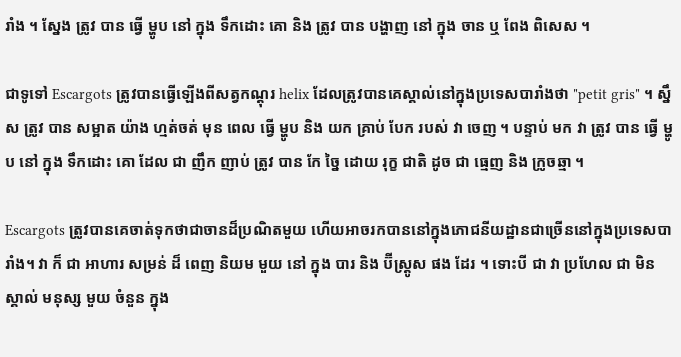រាំង ។ ស្នែង ត្រូវ បាន ធ្វើ ម្ហូប នៅ ក្នុង ទឹកដោះ គោ និង ត្រូវ បាន បង្ហាញ នៅ ក្នុង ចាន ឬ ពែង ពិសេស ។

ជាទូទៅ Escargots ត្រូវបានធ្វើឡើងពីសត្វកណ្តុរ helix ដែលត្រូវបានគេស្គាល់នៅក្នុងប្រទេសបារាំងថា "petit gris" ។ ស្នឹស ត្រូវ បាន សម្អាត យ៉ាង ហ្មត់ចត់ មុន ពេល ធ្វើ ម្ហូប និង យក គ្រាប់ បែក របស់ វា ចេញ ។ បន្ទាប់ មក វា ត្រូវ បាន ធ្វើ ម្ហូប នៅ ក្នុង ទឹកដោះ គោ ដែល ជា ញឹក ញាប់ ត្រូវ បាន កែ ច្នៃ ដោយ រុក្ខ ជាតិ ដូច ជា ធ្មេញ និង ក្រូចឆ្មា ។

Escargots ត្រូវបានគេចាត់ទុកថាជាចានដ៏ប្រណិតមួយ ហើយអាចរកបាននៅក្នុងភោជនីយដ្ឋានជាច្រើននៅក្នុងប្រទេសបារាំង។ វា ក៏ ជា អាហារ សម្រន់ ដ៏ ពេញ និយម មួយ នៅ ក្នុង បារ និង ប៊ីស្ត្រូស ផង ដែរ ។ ទោះបី ជា វា ប្រហែល ជា មិន ស្គាល់ មនុស្ស មួយ ចំនួន ក្នុង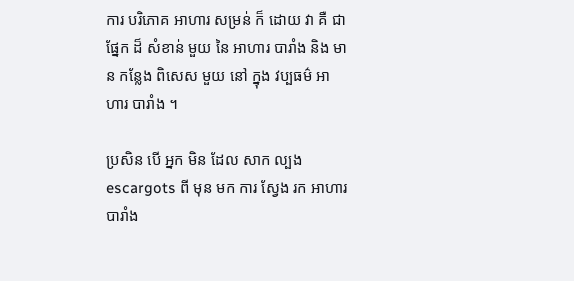ការ បរិភោគ អាហារ សម្រន់ ក៏ ដោយ វា គឺ ជា ផ្នែក ដ៏ សំខាន់ មួយ នៃ អាហារ បារាំង និង មាន កន្លែង ពិសេស មួយ នៅ ក្នុង វប្បធម៌ អាហារ បារាំង ។

ប្រសិន បើ អ្នក មិន ដែល សាក ល្បង escargots ពី មុន មក ការ ស្វែង រក អាហារ បារាំង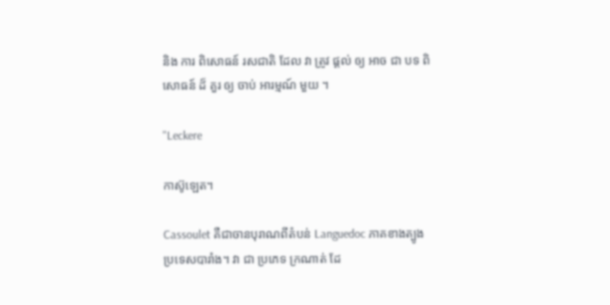និង ការ ពិសោធន៍ រសជាតិ ដែល វា ត្រូវ ផ្តល់ ឲ្យ អាច ជា បទ ពិសោធន៍ ដ៏ គួរ ឲ្យ ចាប់ អារម្មណ៍ មួយ ។

"Leckere

កាស៊ូឡេត។

Cassoulet គឺជាចានបុរាណពីតំបន់ Languedoc ភាគខាងត្បូងប្រទេសបារាំង។ វា ជា ប្រភេទ ក្រណាត់ ដែ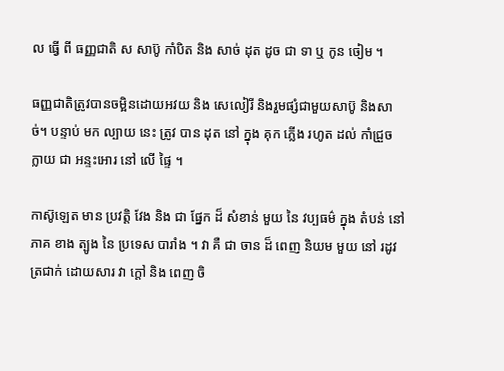ល ធ្វើ ពី ធញ្ញជាតិ ស សាប៊ូ កាំបិត និង សាច់ ដុត ដូច ជា ទា ឬ កូន ចៀម ។

ធញ្ញជាតិត្រូវបានចម្អិនដោយអវយ និង សេលៀរី និងរួមផ្សំជាមួយសាប៊ូ និងសាច់។ បន្ទាប់ មក ល្បាយ នេះ ត្រូវ បាន ដុត នៅ ក្នុង គុក ភ្លើង រហូត ដល់ កាំជ្រួច ក្លាយ ជា អន្ទះអោរ នៅ លើ ផ្ទៃ ។

កាស៊ូឡេត មាន ប្រវត្តិ វែង និង ជា ផ្នែក ដ៏ សំខាន់ មួយ នៃ វប្បធម៌ ក្នុង តំបន់ នៅ ភាគ ខាង ត្បូង នៃ ប្រទេស បារាំង ។ វា គឺ ជា ចាន ដ៏ ពេញ និយម មួយ នៅ រដូវ ត្រជាក់ ដោយសារ វា ក្តៅ និង ពេញ ចិ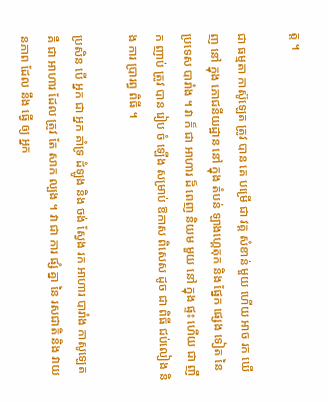ត្ត ។

ជា ធម្មតា កាស៊ូឡេត ត្រូវ បាន គេ បម្រើ ជា វគ្គ សំខាន់ មួយ ហើយ អាច រក ឃើញ នៅ ក្នុង ភោជនីយដ្ឋាន នៅ ក្នុង តំបន់ ឡាងហ្គេតុក និង ផ្នែក ផ្សេង ទៀត នៃ ប្រទេស បារាំង ។ វា ក៏ ជា អាហារ ដ៏ ពេញ និយម មួយ នៅ ក្នុង ផ្ទះ ហើយ ជា ញឹក ញាប់ ត្រូវ បាន រៀប ចំ ឡើង សម្រាប់ ឱកាស ពិសេស ដូច ជា ពិធី ជប់លៀង និង ការ ប្រារព្ធ ពិធី ។

ប្រសិន បើ អ្នក ជា អ្នក គាំទ្រ ដំឡូង និង ចង់ ស្វែង រក អាហារ បារាំង កាសូឡេត គឺ ជា អាហារ ដែល ត្រូវ តែ សាក ល្បង ។ វា ជា ការ ផ្សំ គ្នា នៃ រសជាតិ និង វាយនភាព ដែល នឹង ធ្វើ ឲ្យ អ្នក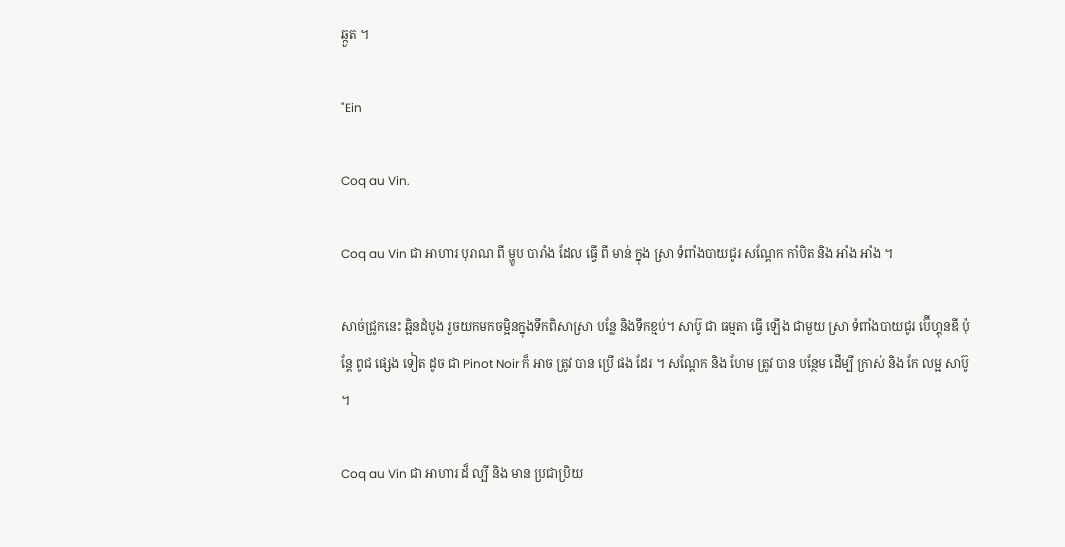ឆ្កួត ។

"Ein

Coq au Vin.

Coq au Vin ជា អាហារ បុរាណ ពី ម្ហូប បារាំង ដែល ធ្វើ ពី មាន់ ក្នុង ស្រា ទំពាំងបាយជូរ សណ្តែក កាំបិត និង អាំង អាំង ។

សាច់ជ្រូកនេះ ឆ្អិនដំបូង រួចយកមកចម្អិនក្នុងទឹកពិសាស្រា បន្លែ និងទឹកខ្មប់។ សាប៊ូ ជា ធម្មតា ធ្វើ ឡើង ជាមួយ ស្រា ទំពាំងបាយជូរ ប៊ើហ្គុនឌី ប៉ុន្តែ ពូជ ផ្សេង ទៀត ដូច ជា Pinot Noir ក៏ អាច ត្រូវ បាន ប្រើ ផង ដែរ ។ សណ្តែក និង ហែម ត្រូវ បាន បន្ថែម ដើម្បី ក្រាស់ និង កែ លម្អ សាប៊ូ ។

Coq au Vin ជា អាហារ ដ៏ ល្បី និង មាន ប្រជាប្រិយ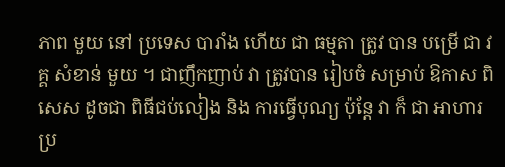ភាព មួយ នៅ ប្រទេស បារាំង ហើយ ជា ធម្មតា ត្រូវ បាន បម្រើ ជា វគ្គ សំខាន់ មួយ ។ ជាញឹកញាប់ វា ត្រូវបាន រៀបចំ សម្រាប់ ឱកាស ពិសេស ដូចជា ពិធីជប់លៀង និង ការធ្វើបុណ្យ ប៉ុន្តែ វា ក៏ ជា អាហារ ប្រ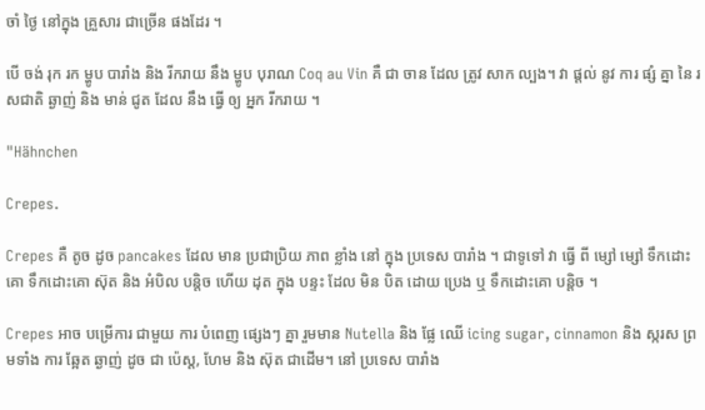ចាំ ថ្ងៃ នៅក្នុង គ្រួសារ ជាច្រើន ផងដែរ ។

បើ ចង់ រុក រក ម្ហូប បារាំង និង រីករាយ នឹង ម្ហូប បុរាណ Coq au Vin គឺ ជា ចាន ដែល ត្រូវ សាក ល្បង។ វា ផ្តល់ នូវ ការ ផ្សំ គ្នា នៃ រសជាតិ ឆ្ងាញ់ និង មាន់ ជូត ដែល នឹង ធ្វើ ឲ្យ អ្នក រីករាយ ។

"Hähnchen

Crepes.

Crepes គឺ តូច ដូច pancakes ដែល មាន ប្រជាប្រិយ ភាព ខ្លាំង នៅ ក្នុង ប្រទេស បារាំង ។ ជាទូទៅ វា ធ្វើ ពី ម្សៅ ម្សៅ ទឹកដោះគោ ទឹកដោះគោ ស៊ុត និង អំបិល បន្តិច ហើយ ដុត ក្នុង បន្ទះ ដែល មិន បិត ដោយ ប្រេង ឬ ទឹកដោះគោ បន្តិច ។

Crepes អាច បម្រើការ ជាមួយ ការ បំពេញ ផ្សេងៗ គ្នា រួមមាន Nutella និង ផ្លែ ឈើ icing sugar, cinnamon និង ស្ករស ព្រមទាំង ការ ឆ្អែត ឆ្ងាញ់ ដូច ជា ប៉េស្ត, ហែម និង ស៊ុត ជាដើម។ នៅ ប្រទេស បារាំង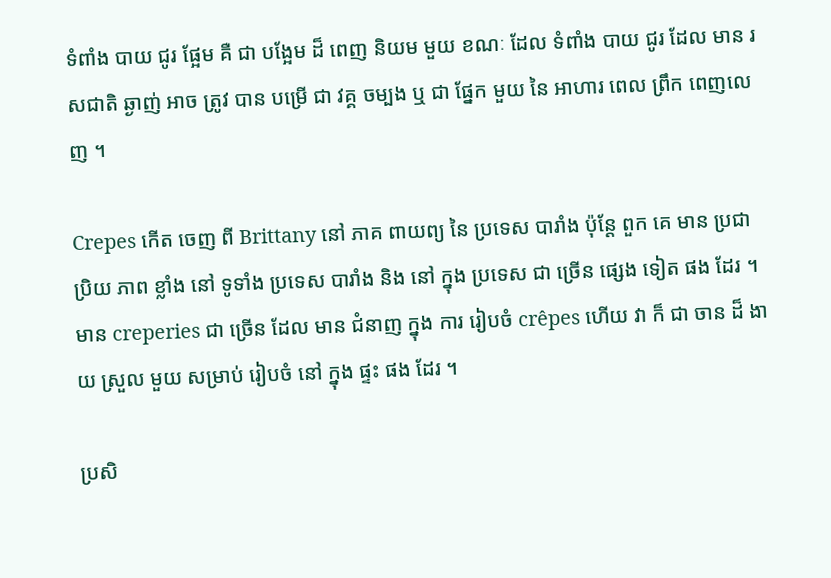ទំពាំង បាយ ជូរ ផ្អែម គឺ ជា បង្អែម ដ៏ ពេញ និយម មួយ ខណៈ ដែល ទំពាំង បាយ ជូរ ដែល មាន រសជាតិ ឆ្ងាញ់ អាច ត្រូវ បាន បម្រើ ជា វគ្គ ចម្បង ឬ ជា ផ្នែក មួយ នៃ អាហារ ពេល ព្រឹក ពេញលេញ ។

Crepes កើត ចេញ ពី Brittany នៅ ភាគ ពាយព្យ នៃ ប្រទេស បារាំង ប៉ុន្តែ ពួក គេ មាន ប្រជាប្រិយ ភាព ខ្លាំង នៅ ទូទាំង ប្រទេស បារាំង និង នៅ ក្នុង ប្រទេស ជា ច្រើន ផ្សេង ទៀត ផង ដែរ ។ មាន creperies ជា ច្រើន ដែល មាន ជំនាញ ក្នុង ការ រៀបចំ crêpes ហើយ វា ក៏ ជា ចាន ដ៏ ងាយ ស្រួល មួយ សម្រាប់ រៀបចំ នៅ ក្នុង ផ្ទះ ផង ដែរ ។

ប្រសិ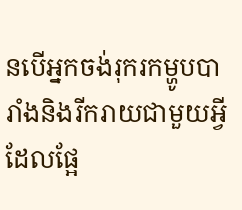នបើអ្នកចង់រុករកម្ហូបបារាំងនិងរីករាយជាមួយអ្វីដែលផ្អែ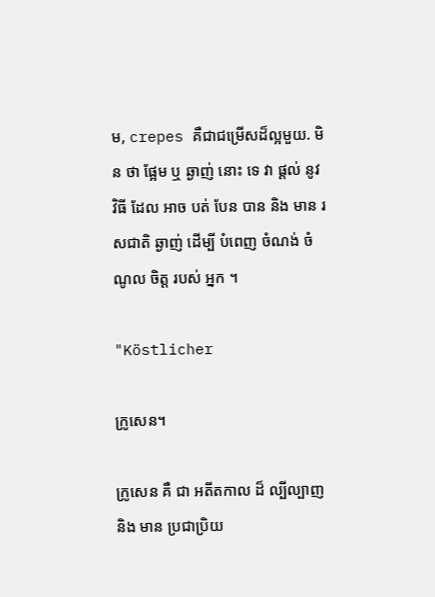ម, crepes គឺជាជម្រើសដ៏ល្អមួយ. មិន ថា ផ្អែម ឬ ឆ្ងាញ់ នោះ ទេ វា ផ្ដល់ នូវ វិធី ដែល អាច បត់ បែន បាន និង មាន រសជាតិ ឆ្ងាញ់ ដើម្បី បំពេញ ចំណង់ ចំណូល ចិត្ត របស់ អ្នក ។

"Köstlicher

ក្រូសេន។

ក្រូសេន គឺ ជា អតីតកាល ដ៏ ល្បីល្បាញ និង មាន ប្រជាប្រិយ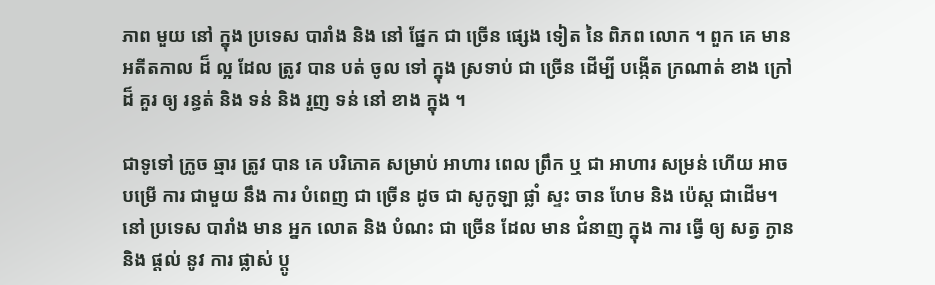ភាព មួយ នៅ ក្នុង ប្រទេស បារាំង និង នៅ ផ្នែក ជា ច្រើន ផ្សេង ទៀត នៃ ពិភព លោក ។ ពួក គេ មាន អតីតកាល ដ៏ ល្អ ដែល ត្រូវ បាន បត់ ចូល ទៅ ក្នុង ស្រទាប់ ជា ច្រើន ដើម្បី បង្កើត ក្រណាត់ ខាង ក្រៅ ដ៏ គួរ ឲ្យ រន្ធត់ និង ទន់ និង រួញ ទន់ នៅ ខាង ក្នុង ។

ជាទូទៅ ក្រូច ឆ្មារ ត្រូវ បាន គេ បរិភោគ សម្រាប់ អាហារ ពេល ព្រឹក ឬ ជា អាហារ សម្រន់ ហើយ អាច បម្រើ ការ ជាមួយ នឹង ការ បំពេញ ជា ច្រើន ដូច ជា សូកូឡា ផ្លាំ ស្ទះ ចាន ហែម និង ប៉េស្ត ជាដើម។ នៅ ប្រទេស បារាំង មាន អ្នក លោត និង បំណះ ជា ច្រើន ដែល មាន ជំនាញ ក្នុង ការ ធ្វើ ឲ្យ សត្វ ក្ងាន និង ផ្តល់ នូវ ការ ផ្លាស់ ប្តូ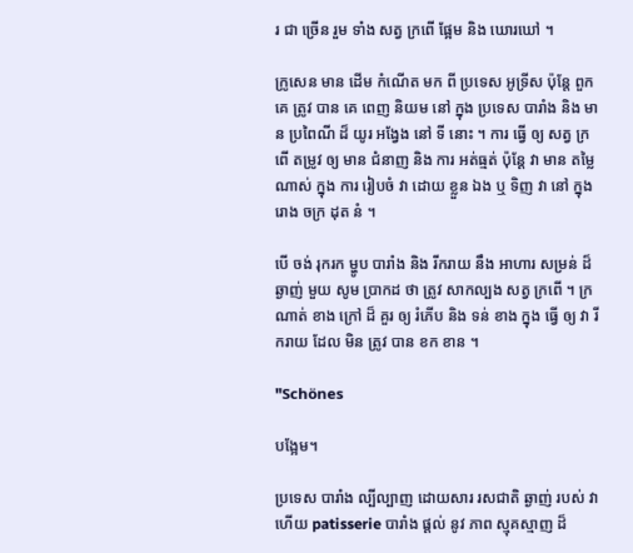រ ជា ច្រើន រួម ទាំង សត្វ ក្រពើ ផ្អែម និង ឃោរឃៅ ។

ក្រូសេន មាន ដើម កំណើត មក ពី ប្រទេស អូទ្រីស ប៉ុន្តែ ពួក គេ ត្រូវ បាន គេ ពេញ និយម នៅ ក្នុង ប្រទេស បារាំង និង មាន ប្រពៃណី ដ៏ យូរ អង្វែង នៅ ទី នោះ ។ ការ ធ្វើ ឲ្យ សត្វ ក្រពើ តម្រូវ ឲ្យ មាន ជំនាញ និង ការ អត់ធ្មត់ ប៉ុន្តែ វា មាន តម្លៃ ណាស់ ក្នុង ការ រៀបចំ វា ដោយ ខ្លួន ឯង ឬ ទិញ វា នៅ ក្នុង រោង ចក្រ ដុត នំ ។

បើ ចង់ រុករក ម្ហូប បារាំង និង រីករាយ នឹង អាហារ សម្រន់ ដ៏ ឆ្ងាញ់ មួយ សូម ប្រាកដ ថា ត្រូវ សាកល្បង សត្វ ក្រពើ ។ ក្រណាត់ ខាង ក្រៅ ដ៏ គួរ ឲ្យ រំភើប និង ទន់ ខាង ក្នុង ធ្វើ ឲ្យ វា រីករាយ ដែល មិន ត្រូវ បាន ខក ខាន ។

"Schönes

បង្អែម។

ប្រទេស បារាំង ល្បីល្បាញ ដោយសារ រសជាតិ ឆ្ងាញ់ របស់ វា ហើយ patisserie បារាំង ផ្តល់ នូវ ភាព ស្មុគស្មាញ ដ៏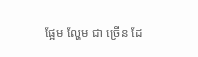ផ្អែម ល្ហែម ជា ច្រើន ដែ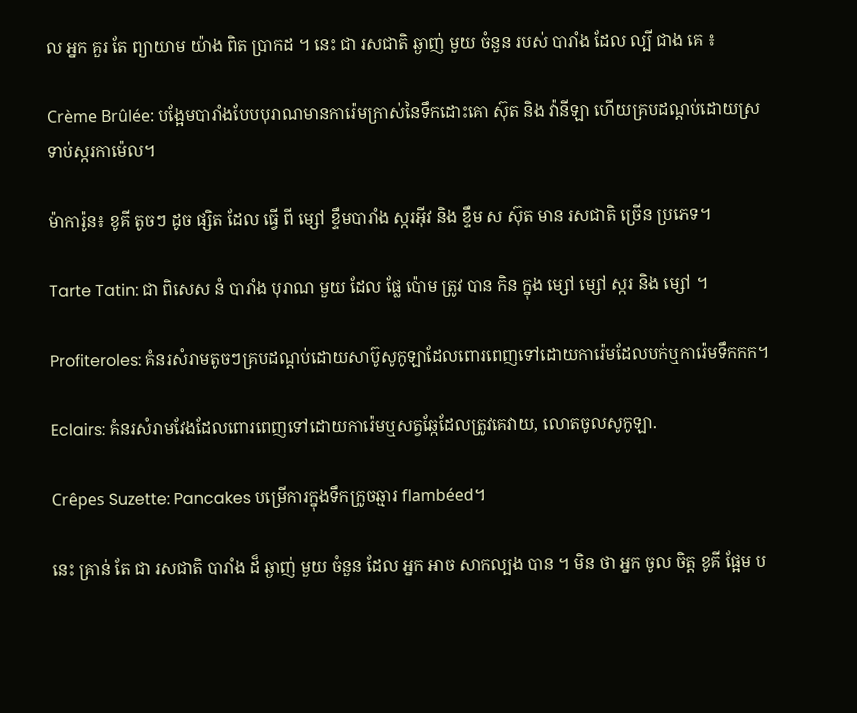ល អ្នក គួរ តែ ព្យាយាម យ៉ាង ពិត ប្រាកដ ។ នេះ ជា រសជាតិ ឆ្ងាញ់ មួយ ចំនួន របស់ បារាំង ដែល ល្បី ជាង គេ ៖

Crème Brûlée: បង្អែមបារាំងបែបបុរាណមានការ៉េមក្រាស់នៃទឹកដោះគោ ស៊ុត និង វ៉ានីឡា ហើយគ្របដណ្ដប់ដោយស្រទាប់ស្ករកាម៉េល។

ម៉ាការ៉ូន៖ ខូគី តូចៗ ដូច ផ្សិត ដែល ធ្វើ ពី ម្សៅ ខ្ទឹមបារាំង ស្ករអ៊ីវ និង ខ្ទឹម ស ស៊ុត មាន រសជាតិ ច្រើន ប្រភេទ។

Tarte Tatin: ជា ពិសេស នំ បារាំង បុរាណ មួយ ដែល ផ្លែ ប៉ោម ត្រូវ បាន កិន ក្នុង ម្សៅ ម្សៅ ស្ករ និង ម្សៅ ។

Profiteroles: គំនរសំរាមតូចៗគ្របដណ្តប់ដោយសាប៊ូសូកូឡាដែលពោរពេញទៅដោយការ៉េមដែលបក់ឬការ៉េមទឹកកក។

Eclairs: គំនរសំរាមវែងដែលពោរពេញទៅដោយការ៉េមឬសត្វឆ្កែដែលត្រូវគេវាយ, លោតចូលសូកូឡា.

Crêpes Suzette: Pancakes បម្រើការក្នុងទឹកក្រូចឆ្មារ flambéed។

នេះ គ្រាន់ តែ ជា រសជាតិ បារាំង ដ៏ ឆ្ងាញ់ មួយ ចំនួន ដែល អ្នក អាច សាកល្បង បាន ។ មិន ថា អ្នក ចូល ចិត្ត ខូគី ផ្អែម ប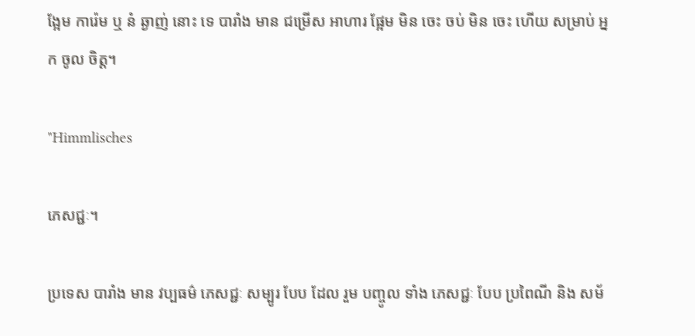ង្អែម ការ៉េម ឬ នំ ឆ្ងាញ់ នោះ ទេ បារាំង មាន ជម្រើស អាហារ ផ្អែម មិន ចេះ ចប់ មិន ចេះ ហើយ សម្រាប់ អ្នក ចូល ចិត្ត។

"Himmlisches

ភេសជ្ជៈ។

ប្រទេស បារាំង មាន វប្បធម៌ ភេសជ្ជៈ សម្បូរ បែប ដែល រួម បញ្ចូល ទាំង ភេសជ្ជៈ បែប ប្រពៃណី និង សម័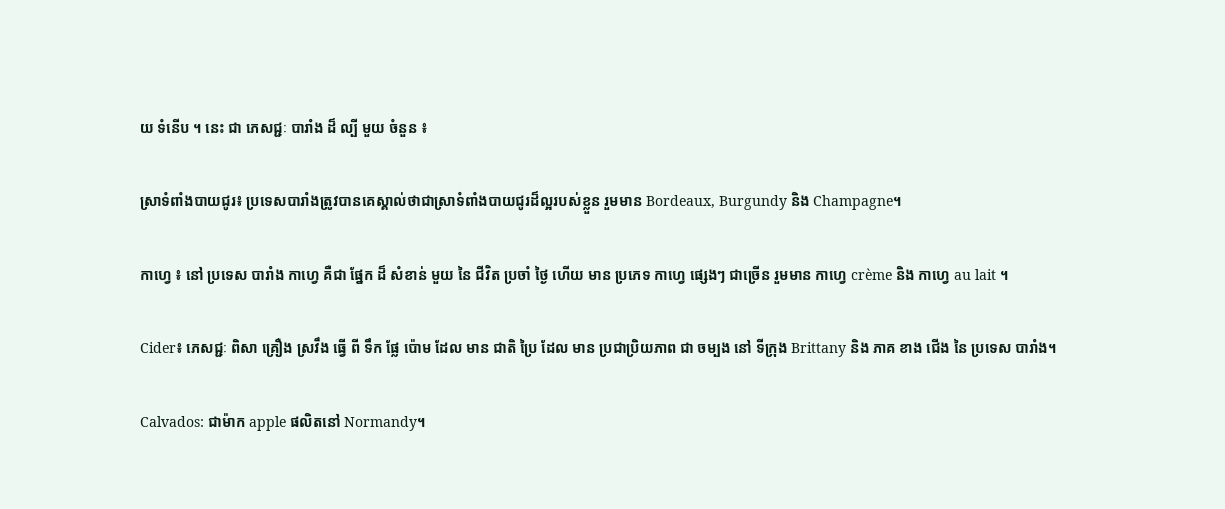យ ទំនើប ។ នេះ ជា ភេសជ្ជៈ បារាំង ដ៏ ល្បី មួយ ចំនួន ៖

ស្រាទំពាំងបាយជូរ៖ ប្រទេសបារាំងត្រូវបានគេស្គាល់ថាជាស្រាទំពាំងបាយជូរដ៏ល្អរបស់ខ្លួន រួមមាន Bordeaux, Burgundy និង Champagne។

កាហ្វេ ៖ នៅ ប្រទេស បារាំង កាហ្វេ គឺជា ផ្នែក ដ៏ សំខាន់ មួយ នៃ ជីវិត ប្រចាំ ថ្ងៃ ហើយ មាន ប្រភេទ កាហ្វេ ផ្សេងៗ ជាច្រើន រួមមាន កាហ្វេ crème និង កាហ្វេ au lait ។

Cider៖ ភេសជ្ជៈ ពិសា គ្រឿង ស្រវឹង ធ្វើ ពី ទឹក ផ្លែ ប៉ោម ដែល មាន ជាតិ ប្រៃ ដែល មាន ប្រជាប្រិយភាព ជា ចម្បង នៅ ទីក្រុង Brittany និង ភាគ ខាង ជើង នៃ ប្រទេស បារាំង។

Calvados: ជាម៉ាក apple ផលិតនៅ Normandy។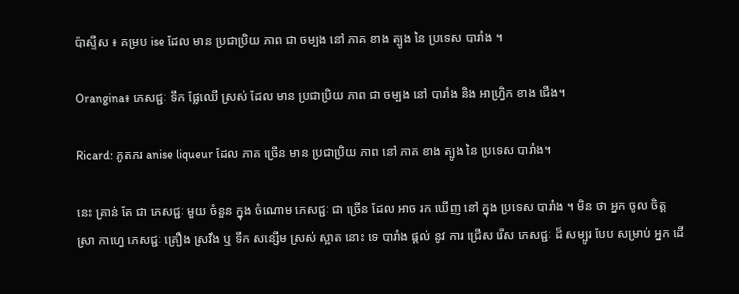ប៉ាស្ទីស ៖ គម្រប ise ដែល មាន ប្រជាប្រិយ ភាព ជា ចម្បង នៅ ភាគ ខាង ត្បូង នៃ ប្រទេស បារាំង ។

Orangina៖ ភេសជ្ជៈ ទឹក ផ្លែឈើ ស្រស់ ដែល មាន ប្រជាប្រិយ ភាព ជា ចម្បង នៅ បារាំង និង អាហ្វ្រិក ខាង ជើង។

Ricard: ភូតភរ anise liqueur ដែល ភាគ ច្រើន មាន ប្រជាប្រិយ ភាព នៅ ភាគ ខាង ត្បូង នៃ ប្រទេស បារាំង។

នេះ គ្រាន់ តែ ជា ភេសជ្ជៈ មួយ ចំនួន ក្នុង ចំណោម ភេសជ្ជៈ ជា ច្រើន ដែល អាច រក ឃើញ នៅ ក្នុង ប្រទេស បារាំង ។ មិន ថា អ្នក ចូល ចិត្ត ស្រា កាហ្វេ ភេសជ្ជៈ គ្រឿង ស្រវឹង ឬ ទឹក សន្សើម ស្រស់ ស្អាត នោះ ទេ បារាំង ផ្ដល់ នូវ ការ ជ្រើស រើស ភេសជ្ជៈ ដ៏ សម្បូរ បែប សម្រាប់ អ្នក ដើ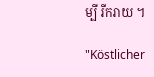ម្បី រីករាយ ។

"Köstlicher